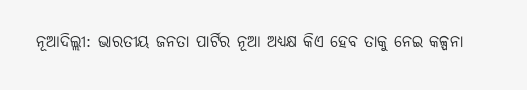ନୂଆଦିଲ୍ଲୀ: ଭାରତୀୟ ଜନତା ପାର୍ଟିର ନୂଆ ଅଧ୍ୟକ୍ଷ କିଏ ହେବ ତାକୁ ନେଇ କଳ୍ପନା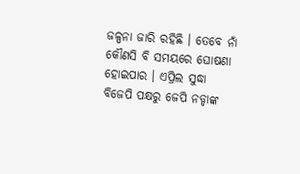ଜଳ୍ପନା ଜାରି ରହିଛି । ତେବେ ନାଁ କୌଣସି ବି ସମୟରେ ଘୋଷଣା ହୋଇପାର । ଏପ୍ରିଲ ସୁଦ୍ଧା ବିଜେପି ପକ୍ଷରୁ ଜେପି ନଡ୍ଡାଙ୍କ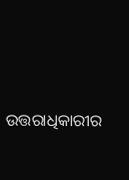ଉତ୍ତରାଧିକାରୀର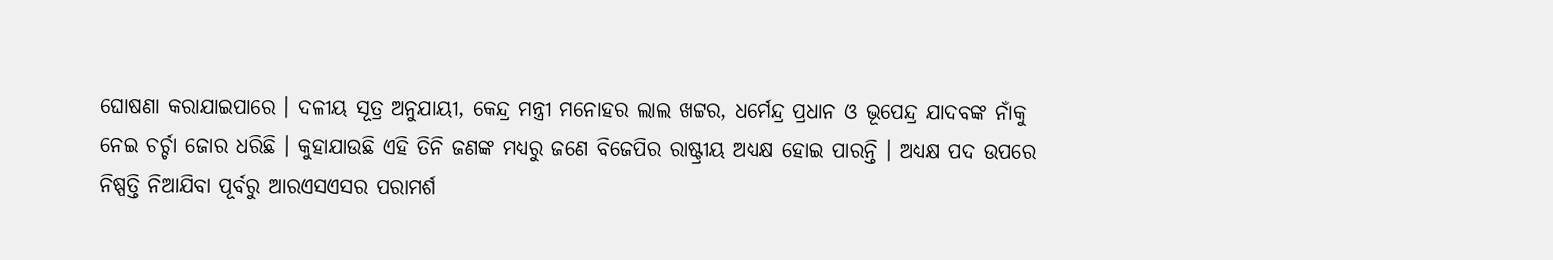ଘୋଷଣା କରାଯାଇପାରେ । ଦଳୀୟ ସୂତ୍ର ଅନୁଯାୟୀ, କେନ୍ଦ୍ର ମନ୍ତ୍ରୀ ମନୋହର ଲାଲ ଖଟ୍ଟର, ଧର୍ମେନ୍ଦ୍ର ପ୍ରଧାନ ଓ ଭୂପେନ୍ଦ୍ର ଯାଦବଙ୍କ ନାଁକୁ ନେଇ ଚର୍ଚ୍ଚା ଜୋର ଧରିଛି । କୁହାଯାଉଛି ଏହି ତିନି ଜଣଙ୍କ ମଧ୍ୟରୁ ଜଣେ ବିଜେପିର ରାଷ୍ଟ୍ରୀୟ ଅଧ୍ୟକ୍ଷ ହୋଇ ପାରନ୍ତି । ଅଧ୍ୟକ୍ଷ ପଦ ଉପରେ ନିଷ୍ପତ୍ତି ନିଆଯିବା ପୂର୍ବରୁ ଆରଏସଏସର ପରାମର୍ଶ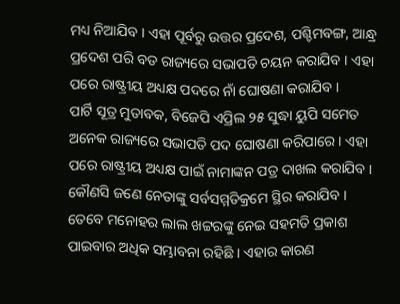ମଧ୍ୟ ନିଆଯିବ । ଏହା ପୂର୍ବରୁ ଉତ୍ତର ପ୍ରଦେଶ, ପଶ୍ଚିମବଙ୍ଗ, ଆନ୍ଧ୍ର ପ୍ରଦେଶ ପରି ବଡ ରାଜ୍ୟରେ ସଭାପତି ଚୟନ କରାଯିବ । ଏହା ପରେ ରାଷ୍ଟ୍ରୀୟ ଅଧ୍ୟକ୍ଷ ପଦରେ ନାଁ ଘୋଷଣା କରାଯିବ ।
ପାର୍ଟି ସୂତ୍ର ମୁତାବକ, ବିଜେପି ଏପ୍ରିଲ ୨୫ ସୁଦ୍ଧା ୟୁପି ସମେତ ଅନେକ ରାଜ୍ୟରେ ସଭାପତି ପଦ ଘୋଷଣା କରିପାରେ । ଏହା ପରେ ରାଷ୍ଟ୍ରୀୟ ଅଧ୍ୟକ୍ଷ ପାଇଁ ନାମାଙ୍କନ ପତ୍ର ଦାଖଲ କରାଯିବ । କୌଣସି ଜଣେ ନେତାଙ୍କୁ ସର୍ବସମ୍ମତିକ୍ରମେ ସ୍ଥିର କରାଯିବ । ତେବେ ମନୋହର ଲାଲ ଖଟ୍ଟରଙ୍କୁ ନେଇ ସହମତି ପ୍ରକାଶ ପାଇବାର ଅଧିକ ସମ୍ଭାବନା ରହିଛି । ଏହାର କାରଣ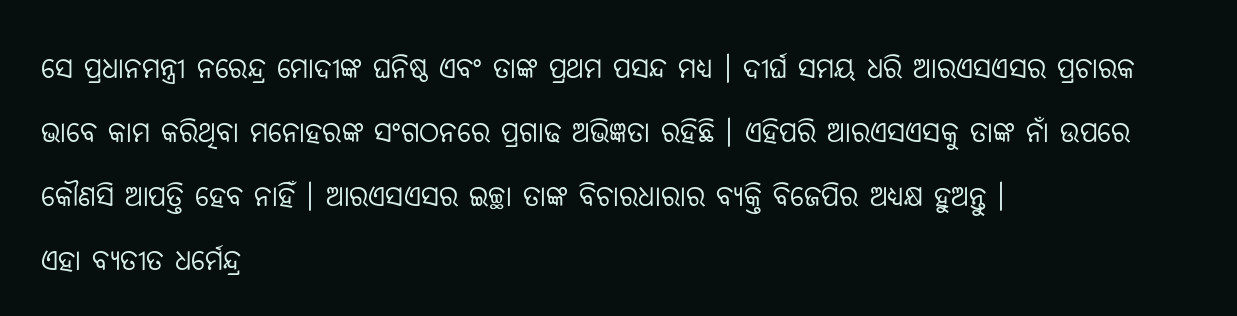ସେ ପ୍ରଧାନମନ୍ତ୍ରୀ ନରେନ୍ଦ୍ର ମୋଦୀଙ୍କ ଘନିଷ୍ଠ ଏବଂ ତାଙ୍କ ପ୍ରଥମ ପସନ୍ଦ ମଧ୍ୟ । ଦୀର୍ଘ ସମୟ ଧରି ଆରଏସଏସର ପ୍ରଚାରକ ଭାବେ କାମ କରିଥିବା ମନୋହରଙ୍କ ସଂଗଠନରେ ପ୍ରଗାଢ ଅଭିଜ୍ଞତା ରହିଛି । ଏହିପରି ଆରଏସଏସକୁ ତାଙ୍କ ନାଁ ଉପରେ କୌଣସି ଆପତ୍ତି ହେବ ନାହିଁ । ଆରଏସଏସର ଇଚ୍ଛା ତାଙ୍କ ବିଚାରଧାରାର ବ୍ୟକ୍ତି ବିଜେପିର ଅଧ୍ୟକ୍ଷ ହୁଅନ୍ତୁ ।
ଏହା ବ୍ୟତୀତ ଧର୍ମେନ୍ଦ୍ର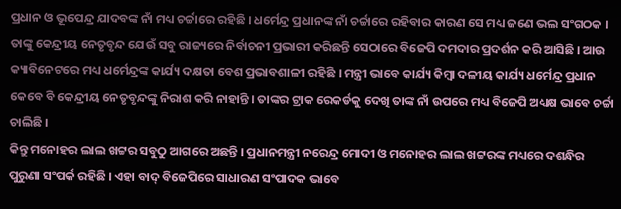ପ୍ରଧାନ ଓ ଭୂପେନ୍ଦ୍ର ଯାଦବଙ୍କ ନାଁ ମଧ୍ୟ ଚର୍ଚ୍ଚାରେ ରହିଛି । ଧର୍ମେନ୍ଦ୍ର ପ୍ରଧାନଙ୍କ ନାଁ ଚର୍ଚ୍ଚାରେ ରହିବାର କାରଣ ସେ ମଧ୍ୟ ଜଣେ ଭଲ ସଂଗଠକ । ତାଙ୍କୁ କେନ୍ଦ୍ରୀୟ ନେତୃବୃନ୍ଦ ଯେଉଁ ସବୁ ରାଜ୍ୟରେ ନିର୍ବାଚନୀ ପ୍ରଭାରୀ କରିଛନ୍ତି ସେଠାରେ ବିଜେପି ଦମଦାର ପ୍ରଦର୍ଶନ କରି ଆସିଛି । ଆଉ କ୍ୟାବିନେଟରେ ମଧ୍ୟ ଧର୍ମେନ୍ଦ୍ରଙ୍କ କାର୍ଯ୍ୟ ଦକ୍ଷତା ବେଶ ପ୍ରଭାବଶାଳୀ ରହିଛି । ମନ୍ତ୍ରୀ ଭାବେ କାର୍ଯ୍ୟ କିମ୍ବା ଦଳୀୟ କାର୍ଯ୍ୟ ଧର୍ମେନ୍ଦ୍ର ପ୍ରଧାନ କେବେ ବି କେନ୍ଦ୍ରୀୟ ନେତୃବୃନ୍ଦଙ୍କୁ ନିରାଶ କରି ନାହାନ୍ତି । ତାଙ୍କର ଟ୍ରାକ ରେକର୍ଡକୁ ଦେଖି ତାଙ୍କ ନାଁ ଉପରେ ମଧ୍ୟ ବିଜେପି ଅଧ୍ୟକ୍ଷ ଭାବେ ଚର୍ଚ୍ଚା ଚାଲିଛି ।
କିନ୍ତୁ ମନୋହର ଲାଲ ଖଟ୍ଟର ସବୁଠୁ ଆଗରେ ଅଛନ୍ତି । ପ୍ରଧାନମନ୍ତ୍ରୀ ନରେନ୍ଦ୍ର ମୋଦୀ ଓ ମନୋହର ଲାଲ ଖଟ୍ଟରଙ୍କ ମଧ୍ୟରେ ଦଶନ୍ଧିର ପୁରୁଣା ସଂପର୍କ ରହିଛି । ଏହା ବାଦ୍ ବିଜେପିରେ ସାଧାରଣ ସଂପାଦକ ଭାବେ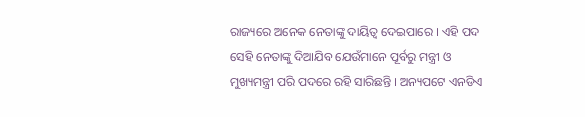ରାଜ୍ୟରେ ଅନେକ ନେତାଙ୍କୁ ଦାୟିତ୍ୱ ଦେଇପାରେ । ଏହି ପଦ ସେହି ନେତାଙ୍କୁ ଦିଆଯିବ ଯେଉଁମାନେ ପୂର୍ବରୁ ମନ୍ତ୍ରୀ ଓ ମୁଖ୍ୟମନ୍ତ୍ରୀ ପରି ପଦରେ ରହି ସାରିଛନ୍ତି । ଅନ୍ୟପଟେ ଏନଡିଏ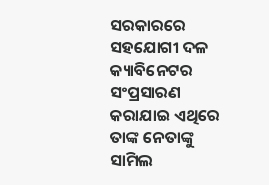ସରକାରରେ ସହଯୋଗୀ ଦଳ କ୍ୟାବିନେଟର ସଂପ୍ରସାରଣ କରାଯାଇ ଏଥିରେ ତାଙ୍କ ନେତାଙ୍କୁ ସାମିଲ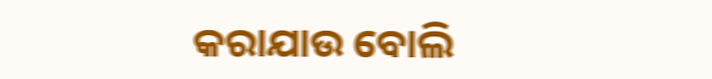କରାଯାଉ ବୋଲି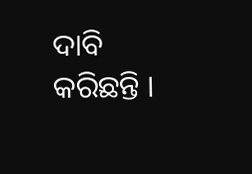ଦାବି କରିଛନ୍ତି ।